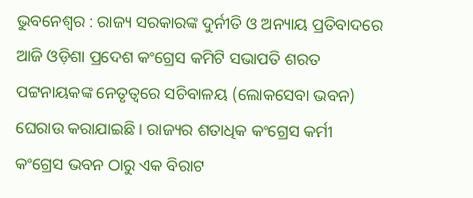ଭୁବନେଶ୍ୱର : ରାଜ୍ୟ ସରକାରଙ୍କ ଦୁର୍ନୀତି ଓ ଅନ୍ୟାୟ ପ୍ରତିବାଦରେ ଆଜି ଓଡ଼ିଶା ପ୍ରଦେଶ କଂଗ୍ରେସ କମିଟି ସଭାପତି ଶରତ ପଟ୍ଟନାୟକଙ୍କ ନେତୃତ୍ୱରେ ସଚିବାଳୟ (ଲୋକସେବା ଭବନ) ଘେରାଉ କରାଯାଇଛି । ରାଜ୍ୟର ଶତାଧିକ କଂଗ୍ରେସ କର୍ମୀ କଂଗ୍ରେସ ଭବନ ଠାରୁ ଏକ ବିରାଟ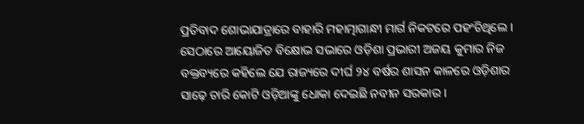ପ୍ରତିବାଦ ଶୋଭାଯାତ୍ରାରେ ବାହାରି ମହାତ୍ମାଗାନ୍ଧୀ ମାର୍ଗ ନିକଟରେ ପହଂଚିଥିଲେ ।
ସେଠାରେ ଆୟୋଜିତ ବିକ୍ଷୋଭ ସଭାରେ ଓଡ଼ିଶା ପ୍ରଭାରୀ ଅଜୟ କୁମାର ନିଜ ବକ୍ତବ୍ୟରେ କହିଲେ ଯେ ରାଜ୍ୟରେ ଦୀର୍ଘ ୨୪ ବର୍ଷର ଶାସନ କାଳରେ ଓଡ଼ିଶାର ସାଢ଼େ ଚାରି କୋଟି ଓଡ଼ିଆଙ୍କୁ ଧୋକା ଦେଇଛି ନବୀନ ସରକାର ।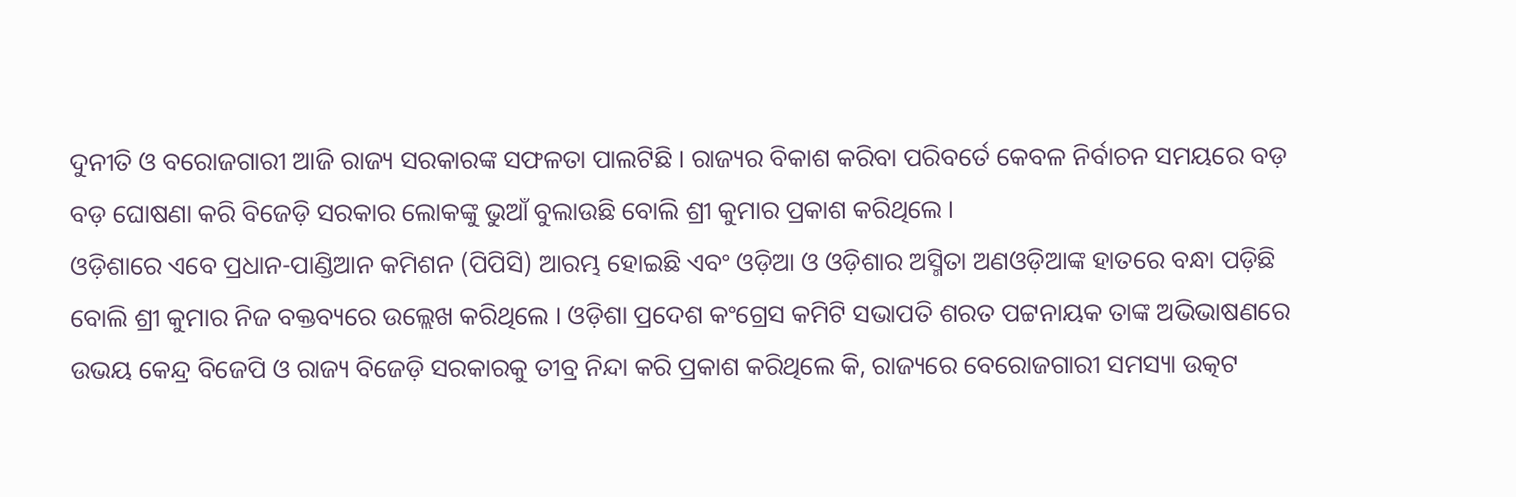ଦୁନୀତି ଓ ବରୋଜଗାରୀ ଆଜି ରାଜ୍ୟ ସରକାରଙ୍କ ସଫଳତା ପାଲଟିଛି । ରାଜ୍ୟର ବିକାଶ କରିବା ପରିବର୍ତେ କେବଳ ନିର୍ବାଚନ ସମୟରେ ବଡ଼ ବଡ଼ ଘୋଷଣା କରି ବିଜେଡ଼ି ସରକାର ଲୋକଙ୍କୁ ଭୁଆଁ ବୁଲାଉଛି ବୋଲି ଶ୍ରୀ କୁମାର ପ୍ରକାଶ କରିଥିଲେ ।
ଓଡ଼ିଶାରେ ଏବେ ପ୍ରଧାନ-ପାଣ୍ଡିଆନ କମିଶନ (ପିପିସି) ଆରମ୍ଭ ହୋଇଛି ଏବଂ ଓଡ଼ିଆ ଓ ଓଡ଼ିଶାର ଅସ୍ମିତା ଅଣଓଡ଼ିଆଙ୍କ ହାତରେ ବନ୍ଧା ପଡ଼ିଛି ବୋଲି ଶ୍ରୀ କୁମାର ନିଜ ବକ୍ତବ୍ୟରେ ଉଲ୍ଲେଖ କରିଥିଲେ । ଓଡ଼ିଶା ପ୍ରଦେଶ କଂଗ୍ରେସ କମିଟି ସଭାପତି ଶରତ ପଟ୍ଟନାୟକ ତାଙ୍କ ଅଭିଭାଷଣରେ ଉଭୟ କେନ୍ଦ୍ର ବିଜେପି ଓ ରାଜ୍ୟ ବିଜେଡ଼ି ସରକାରକୁ ତୀବ୍ର ନିନ୍ଦା କରି ପ୍ରକାଶ କରିଥିଲେ କି, ରାଜ୍ୟରେ ବେରୋଜଗାରୀ ସମସ୍ୟା ଉତ୍କଟ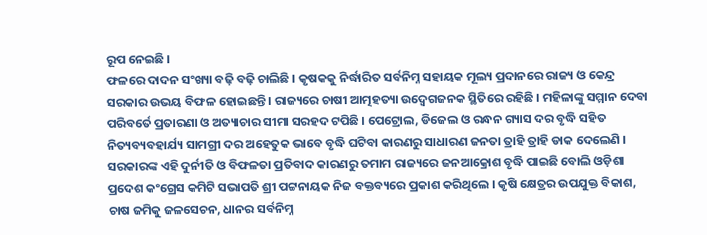ରୂପ ନେଇଛି ।
ଫଳରେ ଦାଦନ ସଂଖ୍ୟା ବଢ଼ି ବଢ଼ି ଚାଲିଛି । କୃଷକକୁ ନିର୍ଦ୍ଧାରିତ ସର୍ବନିମ୍ନ ସହାୟକ ମୂଲ୍ୟ ପ୍ରଦାନରେ ରାଜ୍ୟ ଓ କେନ୍ଦ୍ର ସରକାର ଉଭୟ ବିଫଳ ହୋଇଛନ୍ତି । ରାଜ୍ୟରେ ଚାଷୀ ଆତ୍ମହତ୍ୟା ଉଦ୍ବେଗଜନକ ସ୍ଥିତିରେ ରହିଛି । ମହିଳାଙ୍କୁ ସମ୍ମାନ ଦେବା ପରିବର୍ତେ ପ୍ରତାରଣା ଓ ଅତ୍ୟାଚାର ସୀମା ସରହଦ ଟପିଛି । ପେଟ୍ରୋଲ, ଡିଜେଲ ଓ ରନ୍ଧନ ଗ୍ୟାସ ଦର ବୃଦ୍ଧି ସହିତ ନିତ୍ୟବ୍ୟବହାର୍ଯ୍ୟ ସାମଗ୍ରୀ ଦର ଅହେତୁକ ଭାବେ ବୃଦ୍ଧି ଘଟିବା କାରଣରୁ ସାଧାରଣ ଜନତା ତ୍ରାହି ତ୍ରାହି ଡାକ ଦେଲେଣି ।
ସରକାରଙ୍କ ଏହି ଦୁର୍ନୀତି ଓ ବିଫଳତା ପ୍ରତିବାଦ କାରଣରୁ ତମାମ ରାଜ୍ୟରେ ଜନଆକ୍ରୋଶ ବୃଦ୍ଧି ପାଇଛି ବୋଲି ଓଡ଼ିଶା ପ୍ରଦେଶ କଂଗ୍ରେସ କମିଟି ସଭାପତି ଶ୍ରୀ ପଟ୍ଟନାୟକ ନିଜ ବକ୍ତବ୍ୟରେ ପ୍ରକାଶ କରିଥିଲେ । କୃଷି କ୍ଷେତ୍ରର ଉପଯୁକ୍ତ ବିକାଶ, ଚାଷ ଜମିକୁ ଜଳସେଚନ, ଧାନର ସର୍ବନିମ୍ନ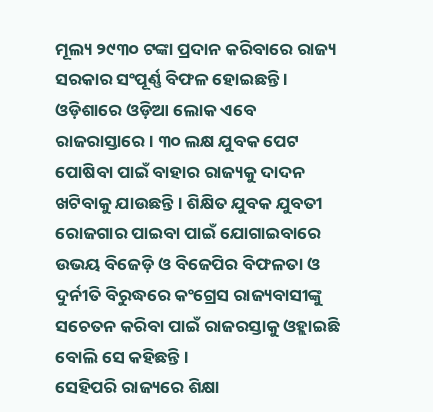ମୂଲ୍ୟ ୨୯୩୦ ଟଙ୍କା ପ୍ରଦାନ କରିବାରେ ରାଜ୍ୟ ସରକାର ସଂପୂର୍ଣ୍ଣ ବିଫଳ ହୋଇଛନ୍ତି । ଓଡ଼ିଶାରେ ଓଡ଼ିଆ ଲୋକ ଏବେ ରାଜରାସ୍ତାରେ । ୩୦ ଲକ୍ଷ ଯୁବକ ପେଟ ପୋଷିବା ପାଇଁ ବାହାର ରାଜ୍ୟକୁ ଦାଦନ ଖଟିବାକୁ ଯାଉଛନ୍ତି । ଶିକ୍ଷିତ ଯୁବକ ଯୁବତୀ ରୋଜଗାର ପାଇବା ପାଇଁ ଯୋଗାଇବାରେ ଉଭୟ ବିଜେଡ଼ି ଓ ବିଜେପିର ବିଫଳତା ଓ ଦୁର୍ନୀତି ବିରୁଦ୍ଧରେ କଂଗ୍ରେସ ରାଜ୍ୟବାସୀଙ୍କୁ ସଚେତନ କରିବା ପାଇଁ ରାଜରସ୍ତାକୁ ଓହ୍ଲାଇଛି ବୋଲି ସେ କହିଛନ୍ତି ।
ସେହିପରି ରାଜ୍ୟରେ ଶିକ୍ଷା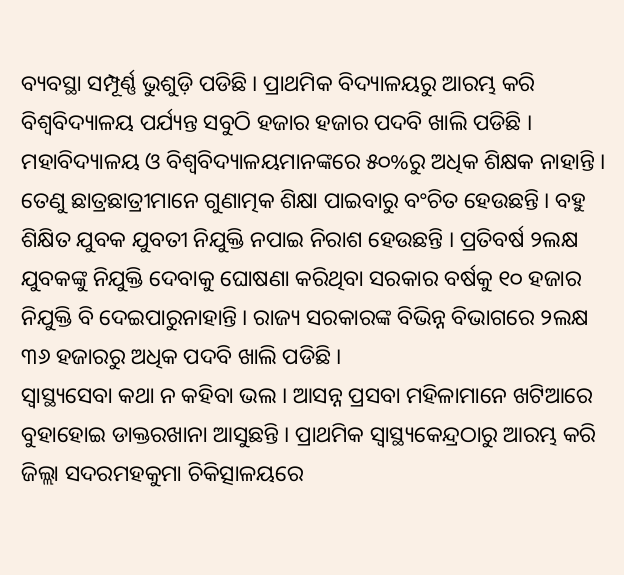ବ୍ୟବସ୍ଥା ସମ୍ପୂର୍ଣ୍ଣ ଭୁଶୁଡ଼ି ପଡିଛି । ପ୍ରାଥମିକ ବିଦ୍ୟାଳୟରୁ ଆରମ୍ଭ କରି ବିଶ୍ୱବିଦ୍ୟାଳୟ ପର୍ଯ୍ୟନ୍ତ ସବୁଠି ହଜାର ହଜାର ପଦବି ଖାଲି ପଡିଛି । ମହାବିଦ୍ୟାଳୟ ଓ ବିଶ୍ୱବିଦ୍ୟାଳୟମାନଙ୍କରେ ୫୦%ରୁ ଅଧିକ ଶିକ୍ଷକ ନାହାନ୍ତି । ତେଣୁ ଛାତ୍ରଛାତ୍ରୀମାନେ ଗୁଣାତ୍ମକ ଶିକ୍ଷା ପାଇବାରୁ ବଂଚିତ ହେଉଛନ୍ତି । ବହୁ ଶିକ୍ଷିତ ଯୁବକ ଯୁବତୀ ନିଯୁକ୍ତି ନପାଇ ନିରାଶ ହେଉଛନ୍ତି । ପ୍ରତିବର୍ଷ ୨ଲକ୍ଷ ଯୁବକଙ୍କୁ ନିଯୁକ୍ତି ଦେବାକୁ ଘୋଷଣା କରିଥିବା ସରକାର ବର୍ଷକୁ ୧୦ ହଜାର ନିଯୁକ୍ତି ବି ଦେଇପାରୁନାହାନ୍ତି । ରାଜ୍ୟ ସରକାରଙ୍କ ବିଭିନ୍ନ ବିଭାଗରେ ୨ଲକ୍ଷ ୩୬ ହଜାରରୁ ଅଧିକ ପଦବି ଖାଲି ପଡିଛି ।
ସ୍ୱାସ୍ଥ୍ୟସେବା କଥା ନ କହିବା ଭଲ । ଆସନ୍ନ ପ୍ରସବା ମହିଳାମାନେ ଖଟିଆରେ ବୁହାହୋଇ ଡାକ୍ତରଖାନା ଆସୁଛନ୍ତି । ପ୍ରାଥମିକ ସ୍ୱାସ୍ଥ୍ୟକେନ୍ଦ୍ରଠାରୁ ଆରମ୍ଭ କରି ଜିଲ୍ଲା ସଦରମହକୁମା ଚିକିତ୍ସାଳୟରେ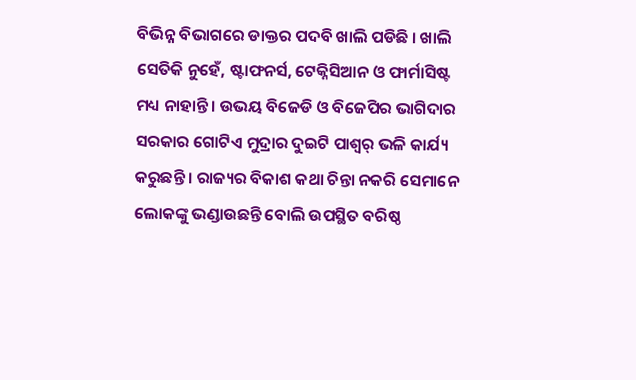ବିଭିନ୍ନ ବିଭାଗରେ ଡାକ୍ତର ପଦବି ଖାଲି ପଡିଛି । ଖାଲି ସେତିକି ନୁହେଁ, ଷ୍ଟାଫନର୍ସ, ଟେକ୍ନିସିଆନ ଓ ଫାର୍ମାସିଷ୍ଟ ମଧ୍ୟ ନାହାନ୍ତି । ଉଭୟ ବିଜେଡି ଓ ବିଜେପିର ଭାଗିଦାର ସରକାର ଗୋଟିଏ ମୁଦ୍ରାର ଦୁଇଟି ପାଶ୍ୱର୍ ଭଳି କାର୍ଯ୍ୟ କରୁଛନ୍ତି । ରାଜ୍ୟର ବିକାଶ କଥା ଚିନ୍ତା ନକରି ସେମାନେ ଲୋକଙ୍କୁ ଭଣ୍ଡାଉଛନ୍ତି ବୋଲି ଉପସ୍ଥିତ ବରିଷ୍ଠ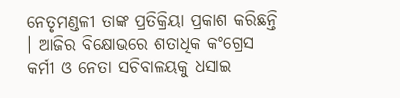ନେତୃମଣ୍ଡଳୀ ତାଙ୍କ ପ୍ରତିକ୍ରିୟା ପ୍ରକାଶ କରିଛନ୍ତି । ଆଜିର ବିକ୍ଷୋଭରେ ଶତାଧିକ କଂଗ୍ରେସ କର୍ମୀ ଓ ନେତା ସଚିବାଳୟକୁ ଧସାଇ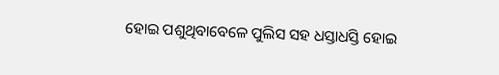ହୋଇ ପଶୁଥିବାବେଳେ ପୁଲିସ ସହ ଧସ୍ତାଧସ୍ତି ହୋଇ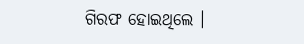ଗିରଫ ହୋଇଥିଲେ ।